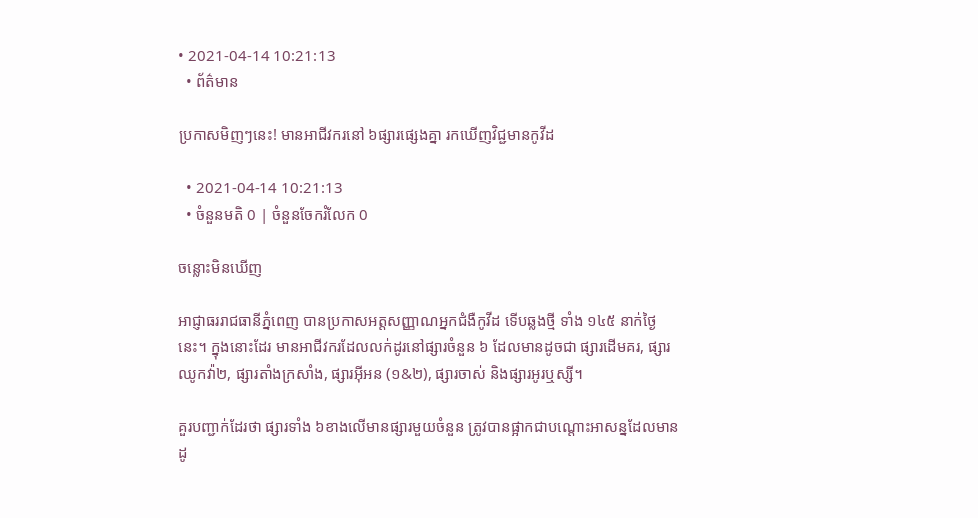• 2021-04-14 10:21:13
  • ព័ត៌មាន

ប្រកាសមិញៗនេះ! មានអាជីវករនៅ ៦ផ្សារផ្សេងគ្នា រកឃើញវិជ្ជមានកូវីដ

  • 2021-04-14 10:21:13
  • ចំនួនមតិ 0 | ចំនួនចែករំលែក 0

ចន្លោះមិនឃើញ

អាជ្ញាធររាជធានីភ្នំពេញ បានប្រកាសអត្តសញ្ញាណអ្នកជំងឺកូវីដ ទើបឆ្លងថ្មី ទាំង ១៤៥ នាក់ថ្ងៃនេះ។ ក្នុងនោះដែរ មានអាជីវករដែលលក់ដូរនៅផ្សារចំនួន ៦ ដែលមានដូចជា ផ្សារដើមគរ, ផ្សារឈូកវ៉ា២, ផ្សារតាំងក្រសាំង, ផ្សារអ៊ីអន (១&២), ផ្សារចាស់ និងផ្សារអូរឬស្សី។

គួរបញ្ជាក់ដែរថា ផ្សារទាំង ៦ខាងលើមានផ្សារមួយចំនួន ត្រូវបានផ្អាកជាបណ្តោះអាសន្នដែលមានដូ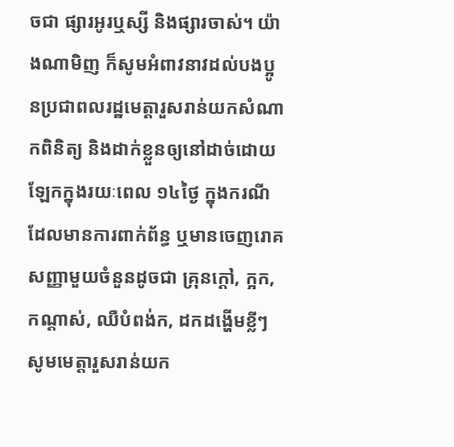ចជា ផ្សារអូរឬស្សី និងផ្សារចាស់។ យ៉ាងណាមិញ ក៏សូមអំពាវនាវដល់បងប្អូនប្រជាពលរដ្ឋមេត្តារួសរាន់យកសំណាកពិនិត្យ និងដាក់ខ្លួនឲ្យនៅដាច់ដោយឡែកក្នុងរយៈពេល ១៤ថ្ងៃ ក្នុងករណីដែលមានការពាក់ព័ន្ធ ឬមានចេញរោគសញ្ញាមួយចំនួនដូចជា គ្រុនក្តៅ, ក្អក, កណ្តាស់, ឈឺបំពង់ក, ដកដង្ហើមខ្លីៗ សូមមេត្តារួសរាន់យក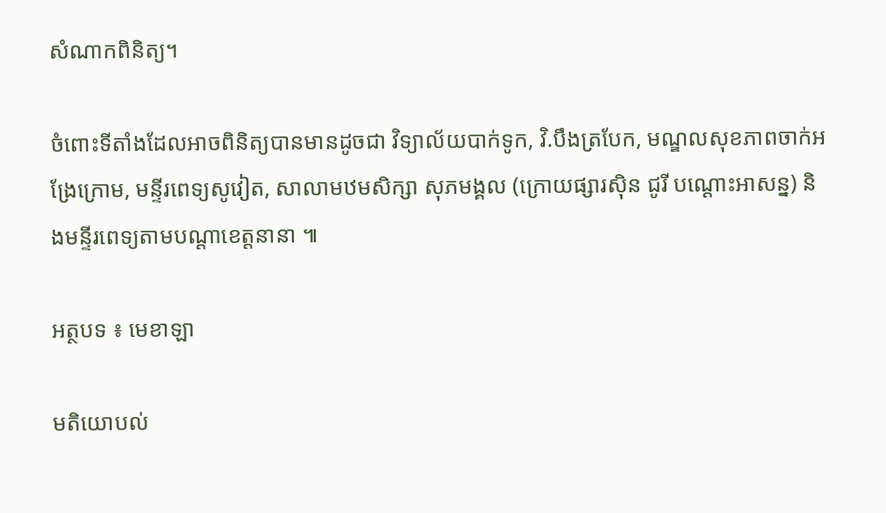សំណាកពិនិត្យ។

ចំពោះទីតាំងដែលអាចពិនិត្យបានមានដូចជា វិទ្យាល័យបាក់ទូក, វិ.បឹងត្របែក, មណ្ឌលសុខភាពចាក់អង្រែក្រោម, មន្ទីរពេទ្យសូវៀត, សាលាមឋមសិក្សា សុភមង្គល (ក្រោយផ្សារស៊ិន ជូរី បណ្តោះអាសន្ន) និងមន្ទីរពេទ្យតាមបណ្តាខេត្តនានា ៕

អត្ថបទ ៖ មេខាឡា

មតិយោបល់